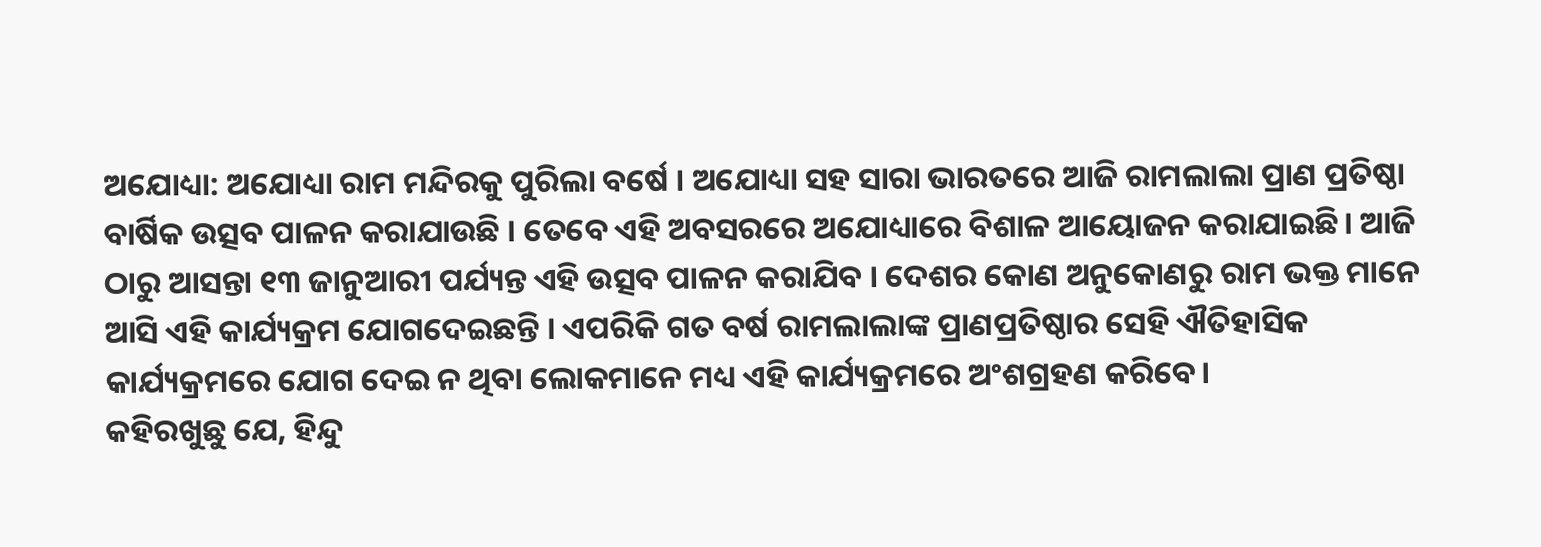ଅଯୋଧ୍ୟା: ଅଯୋଧ୍ୟା ରାମ ମନ୍ଦିରକୁ ପୁରିଲା ବର୍ଷେ । ଅଯୋଧ୍ୟା ସହ ସାରା ଭାରତରେ ଆଜି ରାମଲାଲା ପ୍ରାଣ ପ୍ରତିଷ୍ଠା ବାର୍ଷିକ ଉତ୍ସବ ପାଳନ କରାଯାଉଛି । ତେବେ ଏହି ଅବସରରେ ଅଯୋଧ୍ୟାରେ ବିଶାଳ ଆୟୋଜନ କରାଯାଇଛି। ଆଜି ଠାରୁ ଆସନ୍ତା ୧୩ ଜାନୁଆରୀ ପର୍ଯ୍ୟନ୍ତ ଏହି ଉତ୍ସବ ପାଳନ କରାଯିବ । ଦେଶର କୋଣ ଅନୁକୋଣରୁ ରାମ ଭକ୍ତ ମାନେ ଆସି ଏହି କାର୍ଯ୍ୟକ୍ରମ ଯୋଗଦେଇଛନ୍ତି । ଏପରିକି ଗତ ବର୍ଷ ରାମଲାଲାଙ୍କ ପ୍ରାଣପ୍ରତିଷ୍ଠାର ସେହି ଐତିହାସିକ କାର୍ଯ୍ୟକ୍ରମରେ ଯୋଗ ଦେଇ ନ ଥିବା ଲୋକମାନେ ମଧ୍ୟ ଏହି କାର୍ଯ୍ୟକ୍ରମରେ ଅଂଶଗ୍ରହଣ କରିବେ।
କହିରଖୁଛୁ ଯେ, ହିନ୍ଦୁ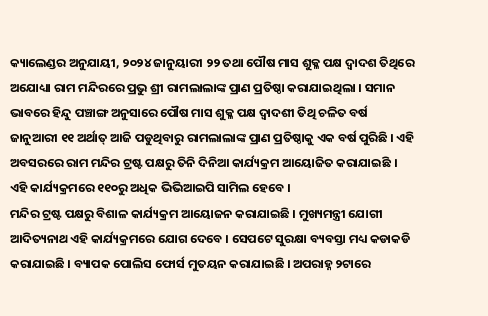କ୍ୟାଲେଣ୍ଡର ଅନୁଯାୟୀ, ୨୦୨୪ ଜାନୁୟାରୀ ୨୨ ତଥା ପୌଷ ମାସ ଶୁକ୍ଳ ପକ୍ଷ ଦ୍ୱାଦଶ ତିଥିରେ ଅଯୋଧ୍ୟା ରାମ ମନ୍ଦିରରେ ପ୍ରଭୁ ଶ୍ରୀ ରାମଲାଲାଙ୍କ ପ୍ରାଣ ପ୍ରତିଷ୍ଠା କରାଯାଇଥିଲା । ସମାନ ଭାବରେ ହିନ୍ଦୁ ପଞ୍ଚାଙ୍ଗ ଅନୁସାରେ ପୌଷ ମାସ ଶୁକ୍ଳ ପକ୍ଷ ଦ୍ଵାଦଶୀ ତିଥି ଚଳିତ ବର୍ଷ ଜାନୁଆରୀ ୧୧ ଅର୍ଥାତ୍ ଆଜି ପଡୁଥିବାରୁ ରାମଲାଲାଙ୍କ ପ୍ରାଣ ପ୍ରତିଷ୍ଠାକୁ ଏକ ବର୍ଷ ପୁରିଛି । ଏହି ଅବସରରେ ରାମ ମନ୍ଦିର ଟ୍ରଷ୍ଟ ପକ୍ଷରୁ ତିନି ଦିନିଆ କାର୍ଯ୍ୟକ୍ରମ ଆୟୋଜିତ କରାଯାଇଛି । ଏହି କାର୍ଯ୍ୟକ୍ରମରେ ୧୧୦ରୁ ଅଧିକ ଭିଭିଆଇପି ସାମିଲ ହେବେ ।
ମନ୍ଦିର ଟ୍ରଷ୍ଟ ପକ୍ଷରୁ ବିଶାଳ କାର୍ଯ୍ୟକ୍ରମ ଆୟୋଜନ କରାଯାଇଛି । ମୁଖ୍ୟମନ୍ତ୍ରୀ ଯୋଗୀ ଆଦିତ୍ୟନାଥ ଏହି କାର୍ଯ୍ୟକ୍ରମରେ ଯୋଗ ଦେବେ । ସେପଟେ ସୁରକ୍ଷା ବ୍ୟବସ୍ତା ମଧ୍ୟ କଡାକଡି କରାଯାଇଛି । ବ୍ୟାପକ ପୋଲିସ ଫୋର୍ସ ମୁତୟନ କରାଯାଇଛି । ଅପରାହ୍ନ ୨ଟାରେ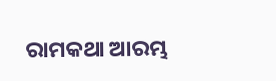ରାମକଥା ଆରମ୍ଭ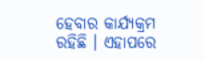ହେବାର କାର୍ଯ୍ୟକ୍ରମ ରହିଛି । ଏହାପରେ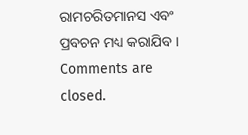ରାମଚରିତମାନସ ଏବଂ ପ୍ରବଚନ ମଧ୍ୟ କରାଯିବ ।
Comments are closed.